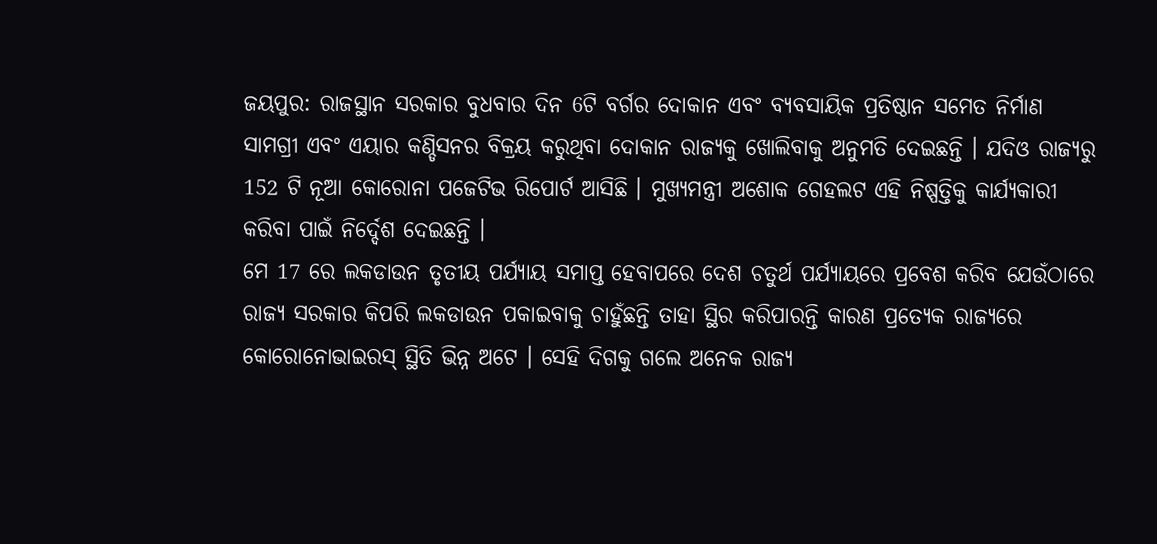ଜୟପୁର: ରାଜସ୍ଥାନ ସରକାର ବୁଧବାର ଦିନ 6ଟି ବର୍ଗର ଦୋକାନ ଏବଂ ବ୍ୟବସାୟିକ ପ୍ରତିଷ୍ଠାନ ସମେତ ନିର୍ମାଣ ସାମଗ୍ରୀ ଏବଂ ଏୟାର କଣ୍ଡିସନର ବିକ୍ରୟ କରୁଥିବା ଦୋକାନ ରାଜ୍ୟକୁ ଖୋଲିବାକୁ ଅନୁମତି ଦେଇଛନ୍ତି । ଯଦିଓ ରାଜ୍ୟରୁ 152 ଟି ନୂଆ କୋରୋନା ପଜେଟିଭ ରିପୋର୍ଟ ଆସିଛି । ମୁଖ୍ୟମନ୍ତ୍ରୀ ଅଶୋକ ଗେହଲଟ ଏହି ନିଷ୍ପତ୍ତିକୁ କାର୍ଯ୍ୟକାରୀ କରିବା ପାଇଁ ନିର୍ଦ୍ଦେଶ ଦେଇଛନ୍ତି ।
ମେ 17 ରେ ଲକଡାଉନ ତୃତୀୟ ପର୍ଯ୍ୟାୟ ସମାପ୍ତ ହେବାପରେ ଦେଶ ଚତୁର୍ଥ ପର୍ଯ୍ୟାୟରେ ପ୍ରବେଶ କରିବ ଯେଉଁଠାରେ ରାଜ୍ୟ ସରକାର କିପରି ଲକଡାଉନ ପକାଇବାକୁ ଚାହୁଁଛନ୍ତି ତାହା ସ୍ଥିର କରିପାରନ୍ତି କାରଣ ପ୍ରତ୍ୟେକ ରାଜ୍ୟରେ କୋରୋନୋଭାଇରସ୍ ସ୍ଥିତି ଭିନ୍ନ ଅଟେ । ସେହି ଦିଗକୁ ଗଲେ ଅନେକ ରାଜ୍ୟ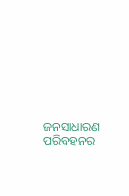ଜନସାଧାରଣ ପରିବହନର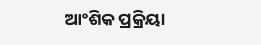ଆଂଶିକ ପ୍ରକ୍ରିୟା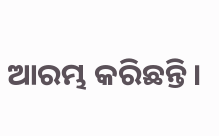ଆରମ୍ଭ କରିଛନ୍ତି ।